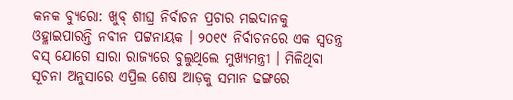କନକ ବ୍ୟୁରୋ: ଖୁବ୍ ଶୀଘ୍ର ନିର୍ବାଚନ ପ୍ରଚାର ମଇଦାନକୁ ଓହ୍ଳାଇପାରନ୍ତି ନବୀନ ପଟ୍ଟନାୟକ । ୨୦୧୯ ନିର୍ବାଚନରେ ଏକ ସ୍ୱତନ୍ତ୍ର ବସ୍ ଯୋଗେ ସାରା ରାଜ୍ୟରେ ବୁଲୁଥିଲେ ମୁଖ୍ୟମନ୍ତ୍ରୀ । ମିଳିଥିବା ସୂଚନା ଅନୁସାରେ ଏପ୍ରିଲ ଶେଷ ଆଡ଼କୁ ସମାନ ଢଙ୍ଗରେ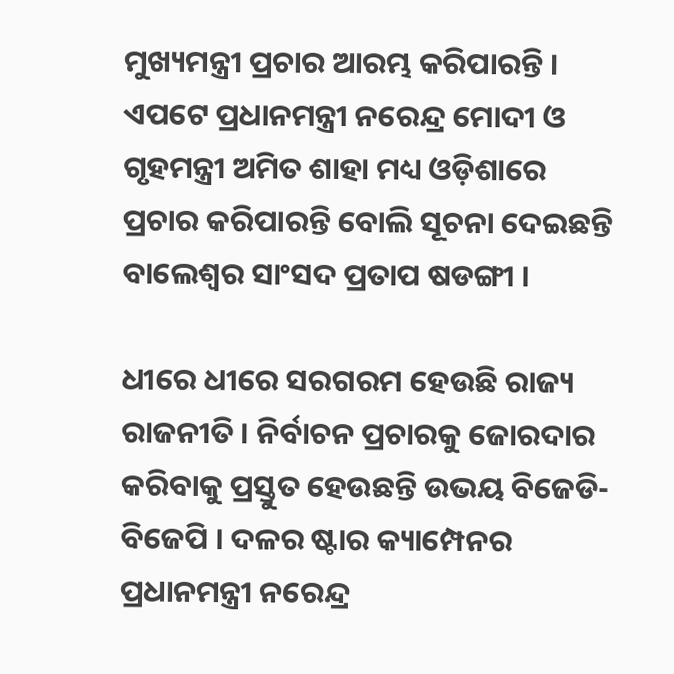ମୁଖ୍ୟମନ୍ତ୍ରୀ ପ୍ରଚାର ଆରମ୍ଭ କରିପାରନ୍ତି । ଏପଟେ ପ୍ରଧାନମନ୍ତ୍ରୀ ନରେନ୍ଦ୍ର ମୋଦୀ ଓ ଗୃହମନ୍ତ୍ରୀ ଅମିତ ଶାହା ମଧ୍ୟ ଓଡ଼ିଶାରେ ପ୍ରଚାର କରିପାରନ୍ତି ବୋଲି ସୂଚନା ଦେଇଛନ୍ତି ବାଲେଶ୍ୱର ସାଂସଦ ପ୍ରତାପ ଷଡଙ୍ଗୀ ।

ଧୀରେ ଧୀରେ ସରଗରମ ହେଉଛି ରାଜ୍ୟ ରାଜନୀତି । ନିର୍ବାଚନ ପ୍ରଚାରକୁ ଜୋରଦାର କରିବାକୁ ପ୍ରସ୍ତୁତ ହେଉଛନ୍ତି ଉଭୟ ବିଜେଡି-ବିଜେପି । ଦଳର ଷ୍ଟାର କ୍ୟାମ୍ପେନର ପ୍ରଧାନମନ୍ତ୍ରୀ ନରେନ୍ଦ୍ର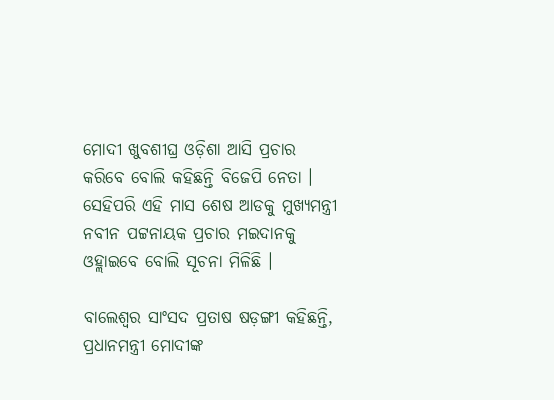ମୋଦୀ ଖୁବଶୀଘ୍ର ଓଡ଼ିଶା ଆସି ପ୍ରଚାର କରିବେ ବୋଲି କହିଛନ୍ତି ବିଜେପି ନେତା । ସେହିପରି ଏହି ମାସ ଶେଷ ଆଡକୁ ମୁଖ୍ୟମନ୍ତ୍ରୀ ନବୀନ ପଟ୍ଟନାୟକ ପ୍ରଚାର ମଇଦାନକୁ ଓହ୍ଲାଇବେ ବୋଲି ସୂଚନା ମିଳିଛି ।

ବାଲେଶ୍ୱର ସାଂସଦ ପ୍ରତାଷ ଷଡ଼ଙ୍ଗୀ କହିଛନ୍ତି, ପ୍ରଧାନମନ୍ତ୍ରୀ ମୋଦୀଙ୍କ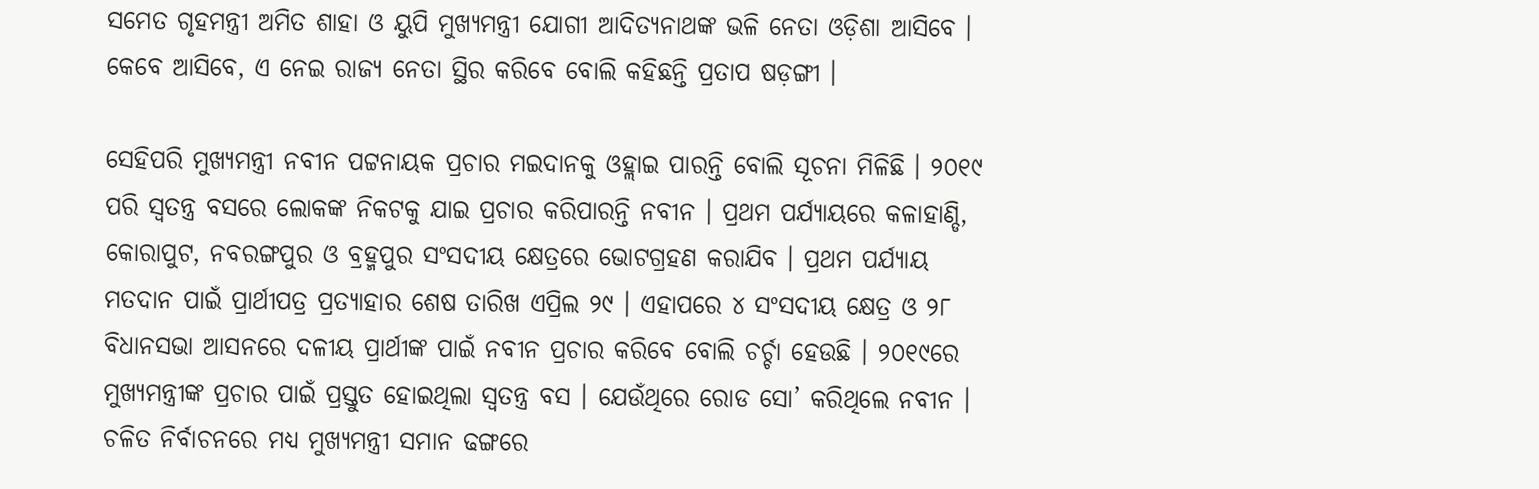ସମେତ ଗୃହମନ୍ତ୍ରୀ ଅମିତ ଶାହା ଓ ୟୁପି ମୁଖ୍ୟମନ୍ତ୍ରୀ ଯୋଗୀ ଆଦିତ୍ୟନାଥଙ୍କ ଭଳି ନେତା ଓଡ଼ିଶା ଆସିବେ । କେବେ ଆସିବେ, ଏ ନେଇ ରାଜ୍ୟ ନେତା ସ୍ଥିର କରିବେ ବୋଲି କହିଛନ୍ତି ପ୍ରତାପ ଷଡ଼ଙ୍ଗୀ ।

ସେହିପରି ମୁଖ୍ୟମନ୍ତ୍ରୀ ନବୀନ ପଟ୍ଟନାୟକ ପ୍ରଚାର ମଇଦାନକୁ ଓହ୍ଲାଇ ପାରନ୍ତି ବୋଲି ସୂଚନା ମିଳିଛି । ୨୦୧୯ ପରି ସ୍ୱତନ୍ତ୍ର ବସରେ ଲୋକଙ୍କ ନିକଟକୁ ଯାଇ ପ୍ରଚାର କରିପାରନ୍ତି ନବୀନ । ପ୍ରଥମ ପର୍ଯ୍ୟାୟରେ କଳାହାଣ୍ଡି, କୋରାପୁଟ, ନବରଙ୍ଗପୁର ଓ ବ୍ରହ୍ମପୁର ସଂସଦୀୟ କ୍ଷେତ୍ରରେ ଭୋଟଗ୍ରହଣ କରାଯିବ । ପ୍ରଥମ ପର୍ଯ୍ୟାୟ ମତଦାନ ପାଇଁ ପ୍ରାର୍ଥୀପତ୍ର ପ୍ରତ୍ୟାହାର ଶେଷ ତାରିଖ ଏପ୍ରିଲ ୨୯ । ଏହାପରେ ୪ ସଂସଦୀୟ କ୍ଷେତ୍ର ଓ ୨୮ ବିଧାନସଭା ଆସନରେ ଦଳୀୟ ପ୍ରାର୍ଥୀଙ୍କ ପାଇଁ ନବୀନ ପ୍ରଚାର କରିବେ ବୋଲି ଚର୍ଚ୍ଚା ହେଉଛି । ୨୦୧୯ରେ ମୁଖ୍ୟମନ୍ତ୍ରୀଙ୍କ ପ୍ରଚାର ପାଇଁ ପ୍ରସ୍ତୁତ ହୋଇଥିଲା ସ୍ୱତନ୍ତ୍ର ବସ । ଯେଉଁଥିରେ ରୋଡ ସୋ’ କରିଥିଲେ ନବୀନ । ଚଳିତ ନିର୍ବାଚନରେ ମଧ୍ୟ ମୁଖ୍ୟମନ୍ତ୍ରୀ ସମାନ ଢଙ୍ଗରେ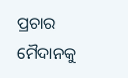ପ୍ରଚାର ମୈଦାନକୁ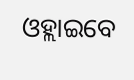ଓହ୍ଲାଇବେ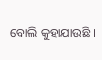ବୋଲି କୁହାଯାଉଛି ।